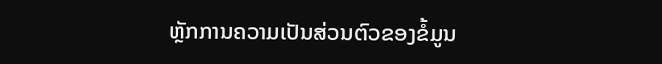ຫຼັກການຄວາມເປັນສ່ວນຕົວຂອງຂໍ້ມູນ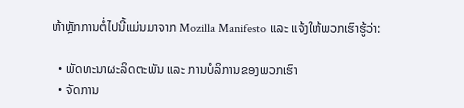ຫ້າຫຼັກການຕໍ່ໄປນີ້ແມ່ນມາຈາກ Mozilla Manifesto ແລະ ແຈ້ງໃຫ້ພວກເຮົາຮູ້ວ່າ:

  • ພັດທະນາຜະລິດຕະພັນ ແລະ ການບໍລິການຂອງພວກເຮົາ
  • ຈັດການ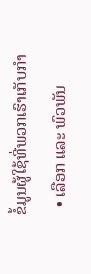ຂໍ້ມູນຜູ້ໃຊ້ທີ່ພວກເຮົາເກັບກໍາ
  • ເລືອກ ແລະ ພົວພັນ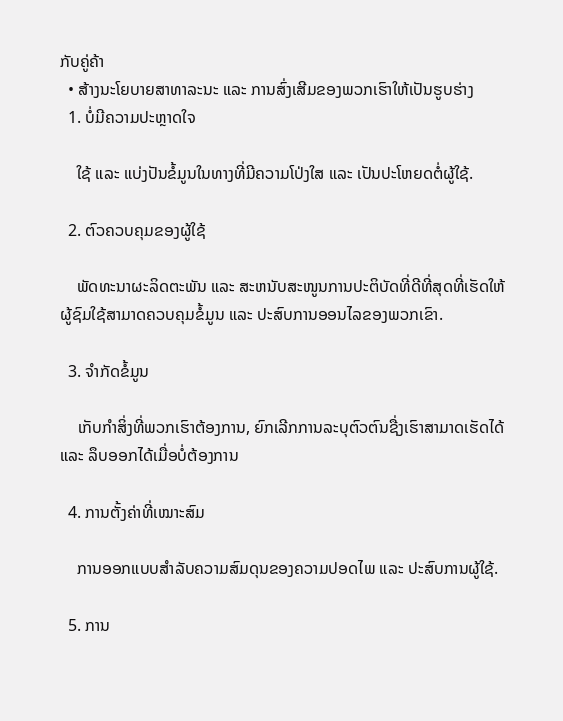ກັບຄູ່ຄ້າ
  • ສ້າງນະໂຍບາຍສາທາລະນະ ແລະ ການສົ່ງເສີມຂອງພວກເຮົາໃຫ້ເປັນຮູບຮ່າງ
  1. ບໍ່ມີຄວາມປະຫຼາດໃຈ

    ໃຊ້ ແລະ ແບ່ງປັນຂໍ້ມູນໃນທາງທີ່ມີຄວາມໂປ່ງໃສ ແລະ ເປັນປະໂຫຍດຕໍ່ຜູ້ໃຊ້.

  2. ຕົວຄວບຄຸມຂອງຜູ້ໃຊ້

    ພັດທະນາຜະລິດຕະພັນ ແລະ ສະຫນັບສະໜູນການປະຕິບັດທີ່ດີທີ່ສຸດທີ່ເຮັດໃຫ້ຜູ້ຊົມໃຊ້ສາມາດຄວບຄຸມຂໍ້ມູນ ແລະ ປະສົບການອອນໄລຂອງພວກເຂົາ.

  3. ຈຳກັດຂໍ້ມູນ

    ເກັບກໍາສິ່ງທີ່ພວກເຮົາຕ້ອງການ, ຍົກເລີກການລະບຸຕົວຕົນຊື່ງເຮົາສາມາດເຮັດໄດ້ ແລະ ລຶບອອກໄດ້ເມື່ອບໍ່ຕ້ອງການ

  4. ການຕັ້ງຄ່າທີ່ເໝາະສົມ

    ການອອກແບບສໍາລັບຄວາມສົມດຸນຂອງຄວາມປອດໄພ ແລະ ປະສົບການຜູ້ໃຊ້.

  5. ການ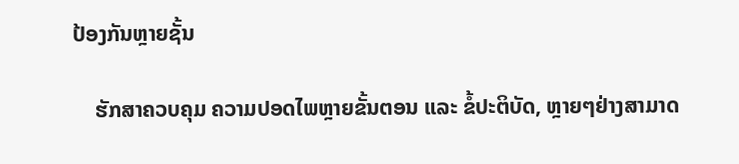ປ້ອງກັນຫຼາຍຊັ້ນ

    ຮັກສາຄວບຄຸມ ຄວາມປອດໄພຫຼາຍຂັ້ນຕອນ ແລະ ຂໍ້ປະຕິບັດ, ຫຼາຍໆຢ່າງສາມາດ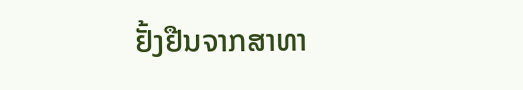ຢັ້ງຢືນຈາກສາທາ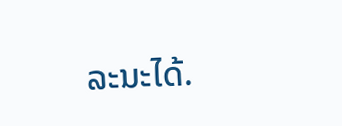ລະນະໄດ້.